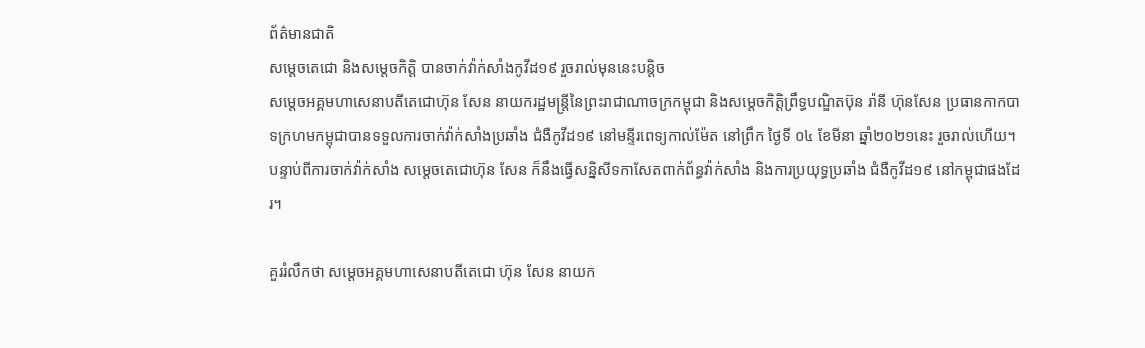ព័ត៌មានជាតិ
សម្តេចតេជោ និងសម្តេចកិត្តិ បានចាក់វ៉ាក់សាំងកូវីដ១៩ រួចរាល់មុននេះបន្តិច
សម្តេចអគ្គមហាសេនាបតីតេជោហ៊ុន សែន នាយករដ្ឋមន្ត្រីនៃព្រះរាជាណាចក្រកម្ពុជា និងសម្តេចកិត្តិព្រឹទ្ធបណ្ឌិតប៊ុន រ៉ានី ហ៊ុនសែន ប្រធានកាកបាទក្រហមកម្ពុជាបានទទួលការចាក់វ៉ាក់សាំងប្រឆាំង ជំងឺកូវីដ១៩ នៅមន្ទីរពេទ្យកាល់ម៉ែត នៅព្រឹក ថ្ងៃទី ០៤ ខែមីនា ឆ្នាំ២០២១នេះ រួចរាល់ហើយ។
បន្ទាប់ពីការចាក់វ៉ាក់សាំង សម្តេចតេជោហ៊ុន សែន ក៏នឹងធ្វើសន្និសីទកាសែតពាក់ព័ន្ធវ៉ាក់សាំង និងការប្រយុទ្ធប្រឆាំង ជំងឺកូវីដ១៩ នៅកម្ពុជាផងដែរ។

គួររំលឹកថា សម្តេចអគ្គមហាសេនាបតីតេជោ ហ៊ុន សែន នាយក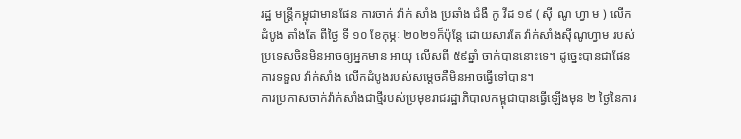រដ្ឋ មន្ត្រីកម្ពុជាមានផែន ការចាក់ វ៉ាក់ សាំង ប្រឆាំង ជំងឺ កូ វីដ ១៩ ( ស៊ី ណូ ហ្វា ម ) លើកដំបូង តាំងតែ ពីថ្ងៃ ទី ១០ ខែកុម្ភៈ ២០២១ក៏ប៉ុន្តែ ដោយសារតែ វ៉ាក់សាំងស៊ីណូហ្វាម របស់ប្រទេសចិនមិនអាចឲ្យអ្នកមាន អាយុ លើសពី ៥៩ឆ្នាំ ចាក់បាននោះទេ។ ដូច្នេះបានជាផែនការទទួល វ៉ាក់សាំង លើកដំបូងរបស់សម្តេចគឺមិនអាចធ្វើទៅបាន។
ការប្រកាសចាក់វ៉ាក់សាំងជាថ្មីរបស់ប្រមុខរាជរដ្ឋាភិបាលកម្ពុជាបានធ្វើឡើងមុន ២ ថ្ងៃនៃការ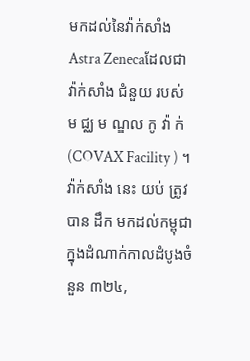មកដល់នៃវ៉ាក់សាំង Astra Zenecaដែលជា វ៉ាក់សាំង ជំនួយ របស់ ម ជ្ឈ ម ណ្ឌល កូ វ៉ា ក់(COVAX Facility ) ។ វ៉ាក់សាំង នេះ យប់ ត្រូវបាន ដឹក មកដល់កម្ពុជាក្នុងដំណាក់កាលដំបូងចំនួន ៣២៤,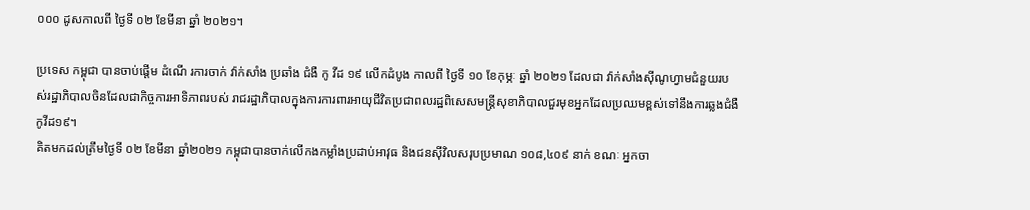០០០ ដូសកាលពី ថ្ងៃទី ០២ ខែមីនា ឆ្នាំ ២០២១។

ប្រទេស កម្ពុជា បានចាប់ផ្តើម ដំណើ រការចាក់ វ៉ាក់សាំង ប្រឆាំង ជំងឺ កូ វីដ ១៩ លើកដំបូង កាលពី ថ្ងៃទី ១០ ខែកុម្ភៈ ឆ្នាំ ២០២១ ដែលជា វ៉ាក់សាំងស៊ីណូហ្វាមជំនួយរបស់រដ្ឋាភិបាលចិនដែលជាកិច្ចការអាទិភាពរបស់ រាជរដ្ឋាភិបាលក្នុងការការពារអាយុជីវិតប្រជាពលរដ្ឋពិសេសមន្ដ្រីសុខាភិបាលជួរមុខអ្នកដែលប្រឈមខ្ពស់ទៅនឹងការឆ្លងជំងឺកូវីដ១៩។
គិតមកដល់ត្រឹមថ្ងៃទី ០២ ខែមីនា ឆ្នាំ២០២១ កម្ពុជាបានចាក់លើកងកម្លាំងប្រដាប់អាវុធ និងជនស៊ីវិលសរុបប្រមាណ ១០៨,៤០៩ នាក់ ខណៈ អ្នកចា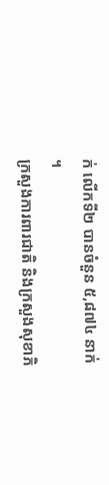ក់ លើកទី២ បានចំនួន ៥,៨៧៤ នាក់ ។
ក្រសួងការពារជាតិ និងក្រសួងសុខាភិ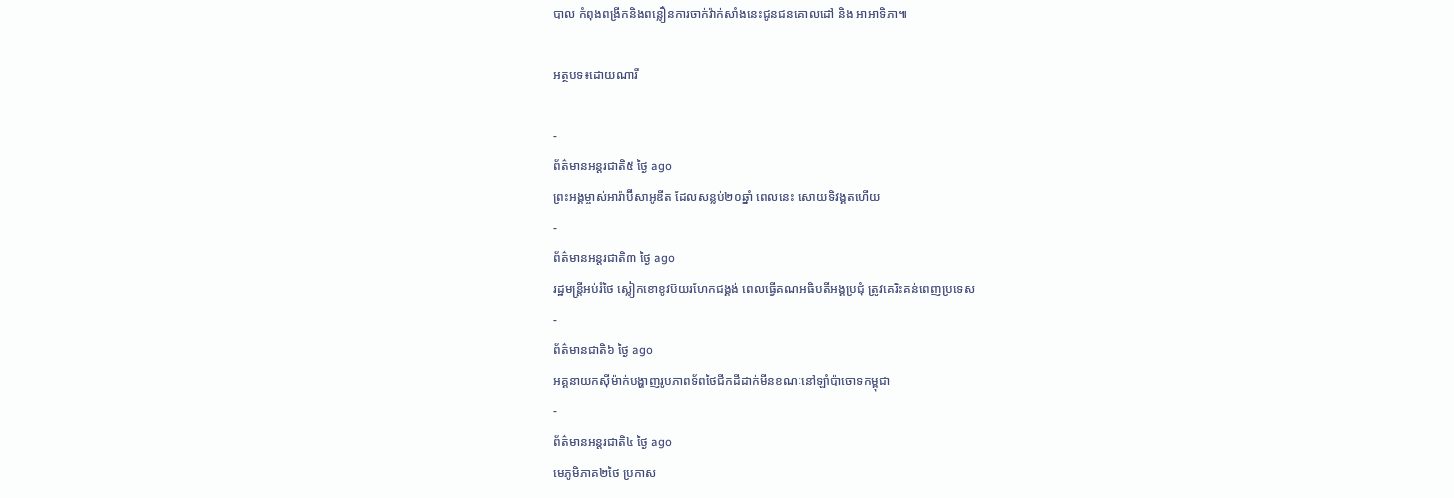បាល កំពុងពង្រីកនិងពន្លឿនការចាក់វ៉ាក់សាំងនេះជូនជនគោលដៅ និង អាអាទិភា៕

អត្ថបទ៖ដោយណារី

-
ព័ត៌មានអន្ដរជាតិ៥ ថ្ងៃ ago
ព្រះអង្គម្ចាស់អារ៉ាប៊ីសាអូឌីត ដែលសន្លប់២០ឆ្នាំ ពេលនេះ សោយទិវង្គតហើយ
-
ព័ត៌មានអន្ដរជាតិ៣ ថ្ងៃ ago
រដ្ឋមន្ត្រីអប់រំថៃ ស្លៀកខោខូវប៊យរហែកជង្គង់ ពេលធ្វើគណអធិបតីអង្គប្រជុំ ត្រូវគេរិះគន់ពេញប្រទេស
-
ព័ត៌មានជាតិ៦ ថ្ងៃ ago
អគ្គនាយកស៊ីម៉ាក់បង្ហាញរូបភាពទ័ពថៃជីកដីដាក់មីនខណៈនៅឡាំប៉ាចោទកម្ពុជា
-
ព័ត៌មានអន្ដរជាតិ៤ ថ្ងៃ ago
មេភូមិភាគ២ថៃ ប្រកាស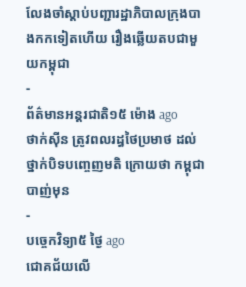លែងចាំស្តាប់បញ្ជារដ្ឋាភិបាលក្រុងបាងកកទៀតហើយ រឿងឆ្លើយតបជាមួយកម្ពុជា
-
ព័ត៌មានអន្ដរជាតិ១៥ ម៉ោង ago
ថាក់ស៊ីន ត្រូវពលរដ្ធថៃប្រមាថ ដល់ថ្នាក់បិទបញ្ចេញមតិ ក្រោយថា កម្ពុជាបាញ់មុន
-
បច្ចេកវិទ្យា៥ ថ្ងៃ ago
ជោគជ័យលើ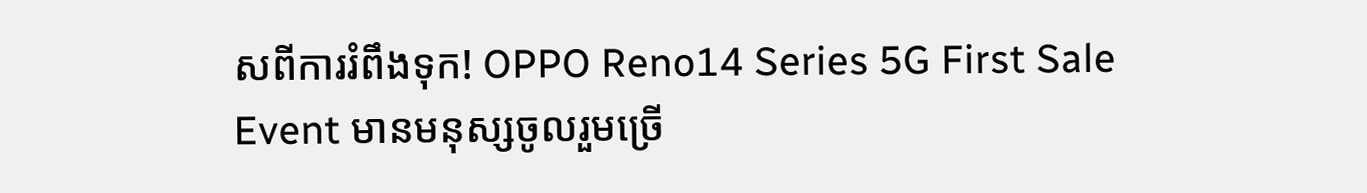សពីការរំពឹងទុក! OPPO Reno14 Series 5G First Sale Event មានមនុស្សចូលរួមច្រើ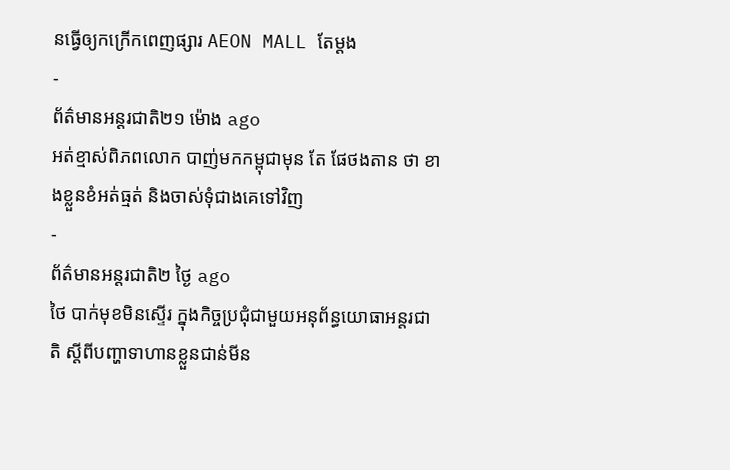នធ្វើឲ្យកក្រើកពេញផ្សារ AEON MALL តែម្តង
-
ព័ត៌មានអន្ដរជាតិ២១ ម៉ោង ago
អត់ខ្មាស់ពិភពលោក បាញ់មកកម្ពុជាមុន តែ ផែថងតាន ថា ខាងខ្លួនខំអត់ធ្មត់ និងចាស់ទុំជាងគេទៅវិញ
-
ព័ត៌មានអន្ដរជាតិ២ ថ្ងៃ ago
ថៃ បាក់មុខមិនស្ទើរ ក្នុងកិច្ចប្រជុំជាមួយអនុព័ន្ធយោធាអន្តរជាតិ ស្តីពីបញ្ហាទាហានខ្លួនជាន់មីន